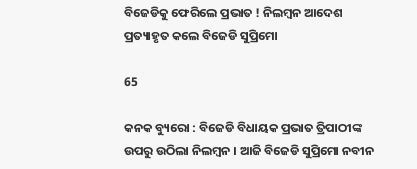ବିଜେଡିକୁ ଫେରିଲେ ପ୍ରଭାତ ! ନିଲମ୍ବନ ଆଦେଶ ପ୍ରତ୍ୟାହୃତ କଲେ ବିଜେଡି ସୁପ୍ରିମୋ

65

କନକ ବ୍ୟୁରୋ : ବିଜେଡି ବିଧାୟକ ପ୍ରଭାତ ତ୍ରିପାଠୀଙ୍କ ଉପରୁ ଉଠିଲା ନିଲମ୍ବନ । ଆଜି ବିଜେଡି ସୁପ୍ରିମୋ ନବୀନ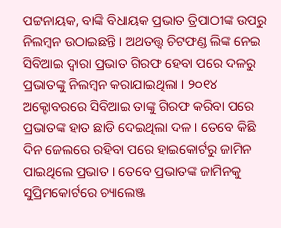ପଟ୍ଟନାୟକ, ବାଙ୍କି ବିଧାୟକ ପ୍ରଭାତ ତ୍ରିପାଠୀଙ୍କ ଉପରୁ ନିଲମ୍ବନ ଉଠାଇଛନ୍ତି । ଅଥତତ୍ତ୍ୱ ଚିଟଫଣ୍ଡ ଲିଙ୍କ ନେଇ ସିବିଆଇ ଦ୍ୱାରା ପ୍ରଭାତ ଗିରଫ ହେବା ପରେ ଦଳରୁ ପ୍ରଭାତଙ୍କୁ ନିଲମ୍ବନ କରାଯାଇଥିଲା । ୨୦୧୪ ଅକ୍ଟୋବରରେ ସିବିଆଇ ତାଙ୍କୁ ଗିରଫ କରିବା ପରେ ପ୍ରଭାତଙ୍କ ହାତ ଛାଡି ଦେଇଥିଲା ଦଳ । ତେବେ କିଛି ଦିନ ଜେଲରେ ରହିବା ପରେ ହାଇକୋର୍ଟରୁ ଜାମିନ ପାଇଥିଲେ ପ୍ରଭାତ । ତେବେ ପ୍ରଭାତଙ୍କ ଜାମିନକୁ ସୁପ୍ରିମକୋର୍ଟରେ ଚ୍ୟାଲେଞ୍ଜ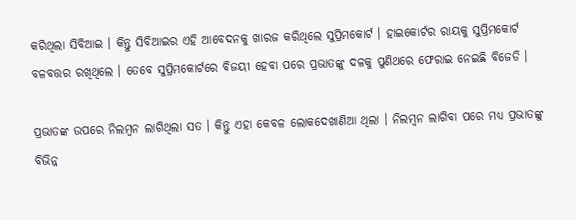କରିଥିଲା ସିବିଆଇ । କିନ୍ତୁ ସିବିଆଇର ଏହି ଆବେଦନକୁ ଖାରଜ କରିଥିଲେ ସୁପ୍ରିମକୋର୍ଟ । ହାଇକୋର୍ଟର ରାୟକୁ ସୁପ୍ରିମକୋର୍ଟ ବଳବତ୍ତର ରଖିଥିଲେ । ତେବେ ସୁପ୍ରିମକୋର୍ଟରେ ବିଜୟୀ ହେବା ପରେ ପ୍ରଭାତଙ୍କୁ ଦଳକୁ ପୁଣିଥରେ ଫେରାଇ ନେଇଛି ବିଜେଡି ।

ପ୍ରଭାତଙ୍କ ଉପରେ ନିଲମ୍ବନ ଲାଗିଥିଲା ସତ । କିନ୍ତୁ ଏହା କେବଳ ଲୋକଦେଖାଣିଆ ଥିଲା । ନିଲମ୍ବନ ଲାଗିବା ପରେ ମଧ୍ୟ ପ୍ରଭାତଙ୍କୁ ବିଭିନ୍ନ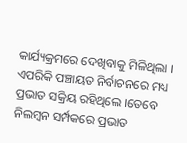କାର୍ଯ୍ୟକ୍ରମରେ ଦେଖିବାକୁ ମିଳିଥିଲା । ଏପରିକି ପଞ୍ଚାୟତ ନିର୍ବାଚନରେ ମଧ୍ୟ ପ୍ରଭାତ ସକ୍ରିୟ ରହିଥିଲେ ।ତେବେ ନିଲମ୍ବନ ସର୍ମ୍ପକରେ ପ୍ରଭାତ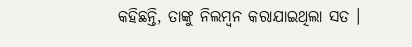କହିଛନ୍ତି, ତାଙ୍କୁ ନିଲମ୍ବନ କରାଯାଇଥିଲା ସତ ।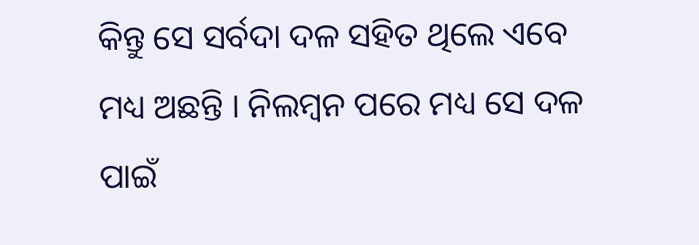କିନ୍ତୁ ସେ ସର୍ବଦା ଦଳ ସହିତ ଥିଲେ ଏବେ ମଧ୍ୟ ଅଛନ୍ତି । ନିଲମ୍ବନ ପରେ ମଧ୍ୟ ସେ ଦଳ ପାଇଁ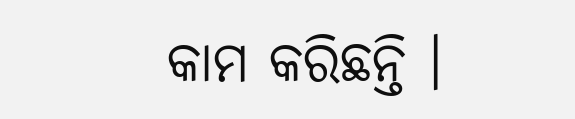କାମ କରିଛନ୍ତି ।